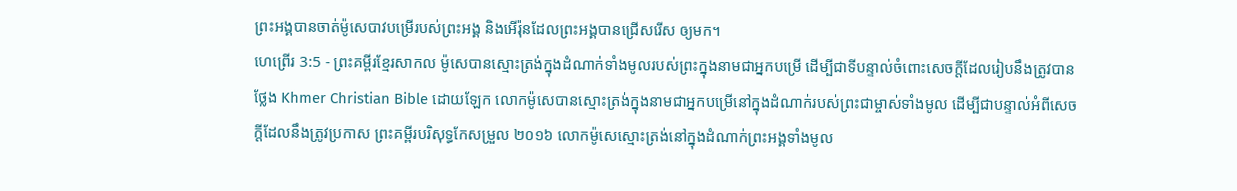ព្រះអង្គបានចាត់ម៉ូសេបាវបម្រើរបស់ព្រះអង្គ និងអើរ៉ុនដែលព្រះអង្គបានជ្រើសរើស ឲ្យមក។
ហេព្រើរ 3:5 - ព្រះគម្ពីរខ្មែរសាកល ម៉ូសេបានស្មោះត្រង់ក្នុងដំណាក់ទាំងមូលរបស់ព្រះក្នុងនាមជាអ្នកបម្រើ ដើម្បីជាទីបន្ទាល់ចំពោះសេចក្ដីដែលរៀបនឹងត្រូវបានថ្លែង Khmer Christian Bible ដោយឡែក លោកម៉ូសេបានស្មោះត្រង់ក្នុងនាមជាអ្នកបម្រើនៅក្នុងដំណាក់របស់ព្រះជាម្ចាស់ទាំងមូល ដើម្បីជាបន្ទាល់អំពីសេចក្ដីដែលនឹងត្រូវប្រកាស ព្រះគម្ពីរបរិសុទ្ធកែសម្រួល ២០១៦ លោកម៉ូសេស្មោះត្រង់នៅក្នុងដំណាក់ព្រះអង្គទាំងមូល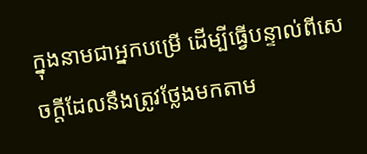ក្នុងនាមជាអ្នកបម្រើ ដើម្បីធ្វើបន្ទាល់ពីសេចក្តីដែលនឹងត្រូវថ្លែងមកតាម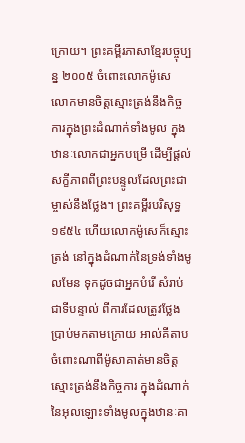ក្រោយ។ ព្រះគម្ពីរភាសាខ្មែរបច្ចុប្បន្ន ២០០៥ ចំពោះលោកម៉ូសេ លោកមានចិត្តស្មោះត្រង់នឹងកិច្ចការក្នុងព្រះដំណាក់ទាំងមូល ក្នុងឋានៈលោកជាអ្នកបម្រើ ដើម្បីផ្ដល់សក្ខីភាពពីព្រះបន្ទូលដែលព្រះជាម្ចាស់នឹងថ្លែង។ ព្រះគម្ពីរបរិសុទ្ធ ១៩៥៤ ហើយលោកម៉ូសេក៏ស្មោះត្រង់ នៅក្នុងដំណាក់នៃទ្រង់ទាំងមូលមែន ទុកដូចជាអ្នកបំរើ សំរាប់ជាទីបន្ទាល់ ពីការដែលត្រូវថ្លែងប្រាប់មកតាមក្រោយ អាល់គីតាប ចំពោះណាពីម៉ូសាគាត់មានចិត្ដស្មោះត្រង់នឹងកិច្ចការ ក្នុងដំណាក់នៃអុលឡោះទាំងមូលក្នុងឋានៈគា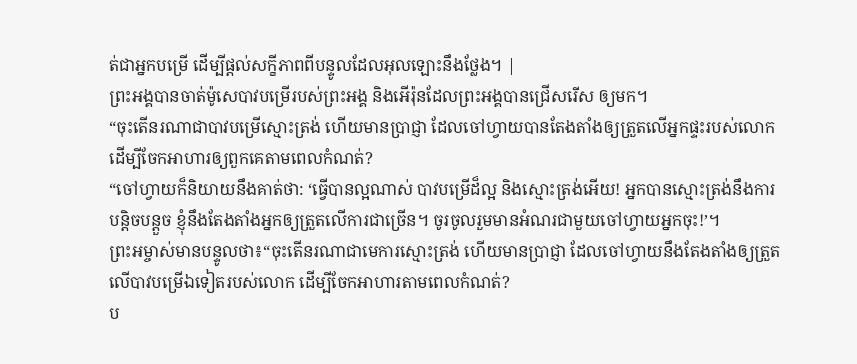ត់ជាអ្នកបម្រើ ដើម្បីផ្ដល់សក្ខីភាពពីបន្ទូលដែលអុលឡោះនឹងថ្លែង។ |
ព្រះអង្គបានចាត់ម៉ូសេបាវបម្រើរបស់ព្រះអង្គ និងអើរ៉ុនដែលព្រះអង្គបានជ្រើសរើស ឲ្យមក។
“ចុះតើនរណាជាបាវបម្រើស្មោះត្រង់ ហើយមានប្រាជ្ញា ដែលចៅហ្វាយបានតែងតាំងឲ្យត្រួតលើអ្នកផ្ទះរបស់លោក ដើម្បីចែកអាហារឲ្យពួកគេតាមពេលកំណត់?
“ចៅហ្វាយក៏និយាយនឹងគាត់ថា: ‘ធ្វើបានល្អណាស់ បាវបម្រើដ៏ល្អ និងស្មោះត្រង់អើយ! អ្នកបានស្មោះត្រង់នឹងការបន្តិចបន្តួច ខ្ញុំនឹងតែងតាំងអ្នកឲ្យត្រួតលើការជាច្រើន។ ចូរចូលរួមមានអំណរជាមួយចៅហ្វាយអ្នកចុះ!’។
ព្រះអម្ចាស់មានបន្ទូលថា៖“ចុះតើនរណាជាមេការស្មោះត្រង់ ហើយមានប្រាជ្ញា ដែលចៅហ្វាយនឹងតែងតាំងឲ្យត្រួតលើបាវបម្រើឯទៀតរបស់លោក ដើម្បីចែកអាហារតាមពេលកំណត់?
ប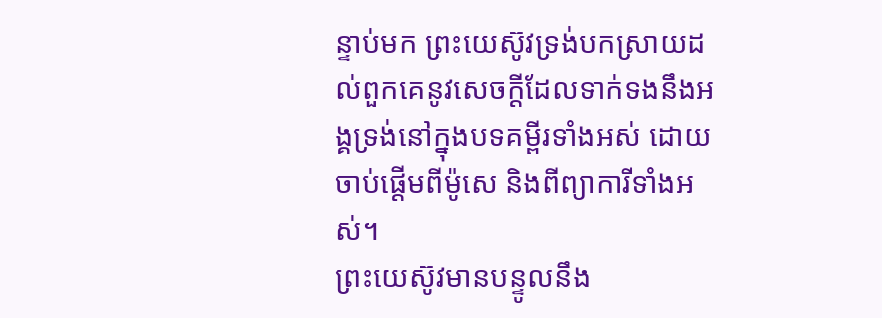ន្ទាប់មក ព្រះយេស៊ូវទ្រង់បកស្រាយដល់ពួកគេនូវសេចក្ដីដែលទាក់ទងនឹងអង្គទ្រង់នៅក្នុងបទគម្ពីរទាំងអស់ ដោយចាប់ផ្ដើមពីម៉ូសេ និងពីព្យាការីទាំងអស់។
ព្រះយេស៊ូវមានបន្ទូលនឹង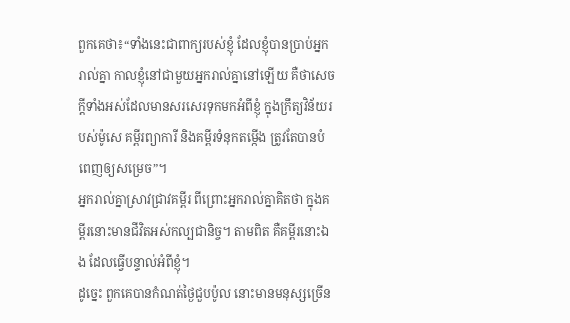ពួកគេថា៖“ទាំងនេះជាពាក្យរបស់ខ្ញុំ ដែលខ្ញុំបានប្រាប់អ្នករាល់គ្នា កាលខ្ញុំនៅជាមួយអ្នករាល់គ្នានៅឡើយ គឺថាសេចក្ដីទាំងអស់ដែលមានសរសេរទុកមកអំពីខ្ញុំ ក្នុងក្រឹត្យវិន័យរបស់ម៉ូសេ គម្ពីរព្យាការី និងគម្ពីរទំនុកតម្កើង ត្រូវតែបានបំពេញឲ្យសម្រេច”។
អ្នករាល់គ្នាស្រាវជ្រាវគម្ពីរ ពីព្រោះអ្នករាល់គ្នាគិតថា ក្នុងគម្ពីរនោះមានជីវិតអស់កល្បជានិច្ច។ តាមពិត គឺគម្ពីរនោះឯង ដែលធ្វើបន្ទាល់អំពីខ្ញុំ។
ដូច្នេះ ពួកគេបានកំណត់ថ្ងៃជួបប៉ូល នោះមានមនុស្សច្រើន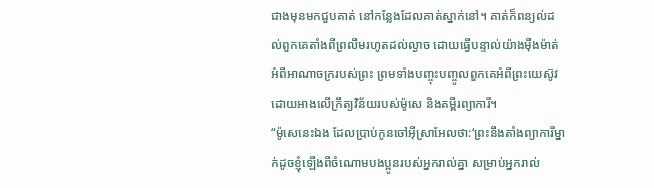ជាងមុនមកជួបគាត់ នៅកន្លែងដែលគាត់ស្នាក់នៅ។ គាត់ក៏ពន្យល់ដល់ពួកគេតាំងពីព្រលឹមរហូតដល់ល្ងាច ដោយធ្វើបន្ទាល់យ៉ាងម៉ឺងម៉ាត់អំពីអាណាចក្ររបស់ព្រះ ព្រមទាំងបញ្ចុះបញ្ចូលពួកគេអំពីព្រះយេស៊ូវ ដោយអាងលើក្រឹត្យវិន័យរបស់ម៉ូសេ និងគម្ពីរព្យាការី។
“ម៉ូសេនេះឯង ដែលប្រាប់កូនចៅអ៊ីស្រាអែលថា:‘ព្រះនឹងតាំងព្យាការីម្នាក់ដូចខ្ញុំឡើងពីចំណោមបងប្អូនរបស់អ្នករាល់គ្នា សម្រាប់អ្នករាល់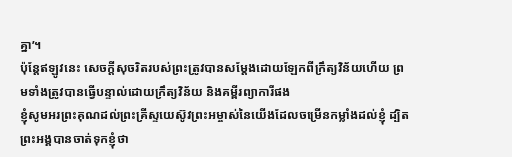គ្នា’។
ប៉ុន្តែឥឡូវនេះ សេចក្ដីសុចរិតរបស់ព្រះត្រូវបានសម្ដែងដោយឡែកពីក្រឹត្យវិន័យហើយ ព្រមទាំងត្រូវបានធ្វើបន្ទាល់ដោយក្រឹត្យវិន័យ និងគម្ពីរព្យាការីផង
ខ្ញុំសូមអរព្រះគុណដល់ព្រះគ្រីស្ទយេស៊ូវព្រះអម្ចាស់នៃយើងដែលចម្រើនកម្លាំងដល់ខ្ញុំ ដ្បិតព្រះអង្គបានចាត់ទុកខ្ញុំថា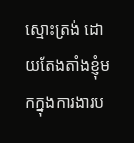ស្មោះត្រង់ ដោយតែងតាំងខ្ញុំមកក្នុងការងារប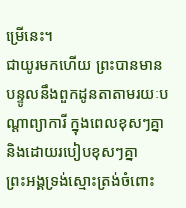ម្រើនេះ។
ជាយូរមកហើយ ព្រះបានមានបន្ទូលនឹងពួកដូនតាតាមរយៈបណ្ដាព្យាការី ក្នុងពេលខុសៗគ្នា និងដោយរបៀបខុសៗគ្នា
ព្រះអង្គទ្រង់ស្មោះត្រង់ចំពោះ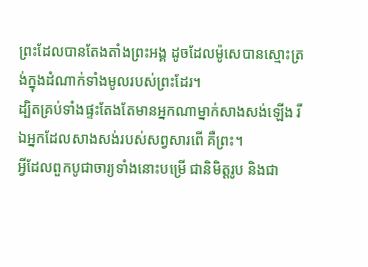ព្រះដែលបានតែងតាំងព្រះអង្គ ដូចដែលម៉ូសេបានស្មោះត្រង់ក្នុងដំណាក់ទាំងមូលរបស់ព្រះដែរ។
ដ្បិតគ្រប់ទាំងផ្ទះតែងតែមានអ្នកណាម្នាក់សាងសង់ឡើង រីឯអ្នកដែលសាងសង់របស់សព្វសារពើ គឺព្រះ។
អ្វីដែលពួកបូជាចារ្យទាំងនោះបម្រើ ជានិមិត្តរូប និងជា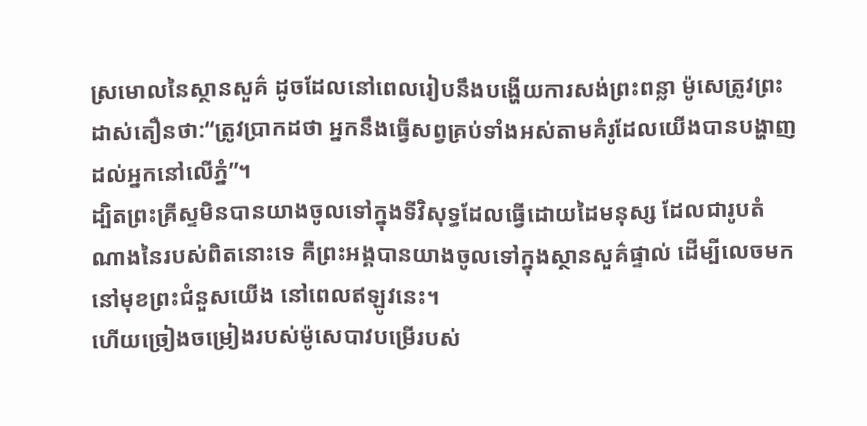ស្រមោលនៃស្ថានសួគ៌ ដូចដែលនៅពេលរៀបនឹងបង្ហើយការសង់ព្រះពន្លា ម៉ូសេត្រូវព្រះដាស់តឿនថា:“ត្រូវប្រាកដថា អ្នកនឹងធ្វើសព្វគ្រប់ទាំងអស់តាមគំរូដែលយើងបានបង្ហាញដល់អ្នកនៅលើភ្នំ”។
ដ្បិតព្រះគ្រីស្ទមិនបានយាងចូលទៅក្នុងទីវិសុទ្ធដែលធ្វើដោយដៃមនុស្ស ដែលជារូបតំណាងនៃរបស់ពិតនោះទេ គឺព្រះអង្គបានយាងចូលទៅក្នុងស្ថានសួគ៌ផ្ទាល់ ដើម្បីលេចមកនៅមុខព្រះជំនួសយើង នៅពេលឥឡូវនេះ។
ហើយច្រៀងចម្រៀងរបស់ម៉ូសេបាវបម្រើរបស់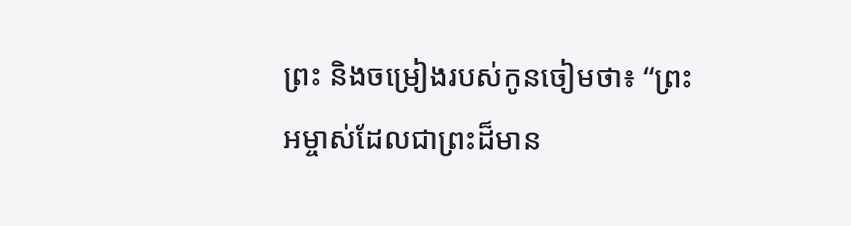ព្រះ និងចម្រៀងរបស់កូនចៀមថា៖ “ព្រះអម្ចាស់ដែលជាព្រះដ៏មាន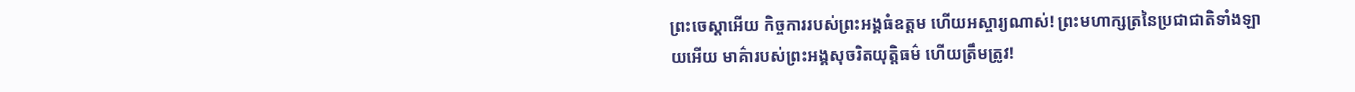ព្រះចេស្ដាអើយ កិច្ចការរបស់ព្រះអង្គធំឧត្ដម ហើយអស្ចារ្យណាស់! ព្រះមហាក្សត្រនៃប្រជាជាតិទាំងឡាយអើយ មាគ៌ារបស់ព្រះអង្គសុចរិតយុត្តិធម៌ ហើយត្រឹមត្រូវ!